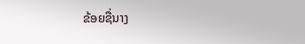ຂ້ອຍຊື່ນາງ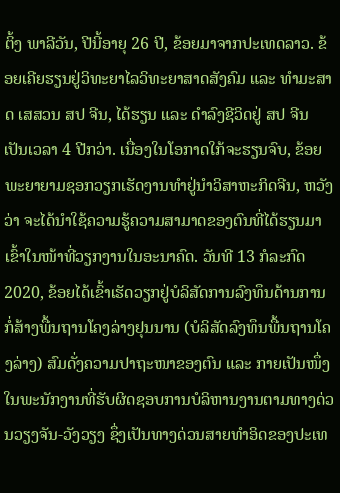ຕິ້ງ ພາລີວັນ, ປີນີ້ອາຍຸ 26 ປີ, ຂ້ອຍມາຈາກປະເທດລາວ. ຂ້ອຍເຄີຍຮຽນຢູ່ວິທະຍາໄລວິທະຍາສາດສັງຄົມ ແລະ ທໍາມະສາດ ເສສວນ ສປ ຈີນ, ໄດ້ຮຽນ ແລະ ດໍາລົງຊີວິດຢູ່ ສປ ຈີນ ເປັນເວລາ 4 ປີກວ່າ. ເນື່ອງໃນໂອກາດໃກ້ຈະຮຽນຈົບ, ຂ້ອຍພະຍາຍາມຊອກວຽກເຮັດງານທຳຢູ່ນຳວິສາຫະກິດຈີນ, ຫວັງວ່າ ຈະໄດ້ນໍາໃຊ້ຄວາມຮູ້ຄວາມສາມາດຂອງຕົນທີ່ໄດ້ຮຽນມາເຂົ້າໃນໜ້າທີ່ວຽກງານໃນອະນາຄົດ. ວັນທີ 13 ກໍລະກົດ 2020, ຂ້ອຍໄດ້ເຂົ້າເຮັດວຽກຢູ່ບໍລິສັດການລົງທຶນດ້ານການກໍ່ສ້າງພື້ນຖານໂຄງລ່າງຢຸນນານ (ບໍລິສັດລົງທຶນພື້ນຖານໂຄງລ່າງ) ສົມດັ່ງຄວາມປາຖະໜາຂອງຕົນ ແລະ ກາຍເປັນໜຶ່ງໃນພະນັກງານທີ່ຮັບຜິດຊອບການບໍລິຫານງານຕາມທາງດ່ວນວຽງຈັນ-ວັງວຽງ ຊຶ່ງເປັນທາງດ່ວນສາຍທໍາອິດຂອງປະເທ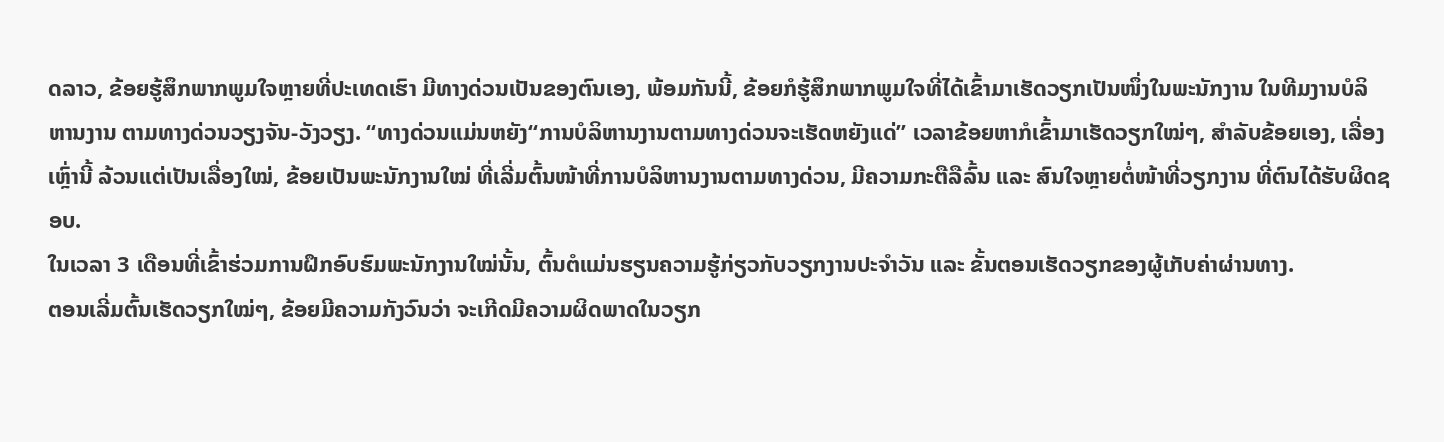ດລາວ, ຂ້ອຍຮູ້ສຶກພາກພູມໃຈຫຼາຍທີ່ປະເທດເຮົາ ມີທາງດ່ວນເປັນຂອງຕົນເອງ, ພ້ອມກັນນີ້, ຂ້ອຍກໍຮູ້ສຶກພາກພູມໃຈທີ່ໄດ້ເຂົ້າມາເຮັດວຽກເປັນໜຶ່ງໃນພະນັກງານ ໃນທີມງານບໍລິຫານງານ ຕາມທາງດ່ວນວຽງຈັນ-ວັງວຽງ. “ທາງດ່ວນແມ່ນຫຍັງ“ການບໍລິຫານງານຕາມທາງດ່ວນຈະເຮັດຫຍັງແດ່” ເວລາຂ້ອຍຫາກໍເຂົ້າມາເຮັດວຽກໃໝ່ໆ, ສໍາລັບຂ້ອຍເອງ, ເລື່ອງເຫຼົ່ານີ້ ລ້ວນແຕ່ເປັນເລື່ອງໃໝ່, ຂ້ອຍເປັນພະນັກງານໃໝ່ ທີ່ເລີ່ມຕົ້ນໜ້າທີ່ການບໍລິຫານງານຕາມທາງດ່ວນ, ມີຄວາມກະຕືລືລົ້ນ ແລະ ສົນໃຈຫຼາຍຕໍ່ໜ້າທີ່ວຽກງານ ທີ່ຕົນໄດ້ຮັບຜິດຊອບ.
ໃນເວລາ 3 ເດືອນທີ່ເຂົ້າຮ່ວມການຝຶກອົບຮົມພະນັກງານໃໝ່ນັ້ນ, ຕົ້ນຕໍແມ່ນຮຽນຄວາມຮູ້ກ່ຽວກັບວຽກງານປະຈໍາວັນ ແລະ ຂັ້ນຕອນເຮັດວຽກຂອງຜູ້ເກັບຄ່າຜ່ານທາງ.
ຕອນເລີ່ມຕົ້ນເຮັດວຽກໃໝ່ໆ, ຂ້ອຍມີຄວາມກັງວົນວ່າ ຈະເກີດມີຄວາມຜິດພາດໃນວຽກ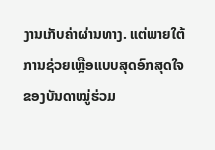ງານເກັບຄ່າຜ່ານທາງ. ແຕ່ພາຍໃຕ້ການຊ່ວຍເຫຼືອແບບສຸດອົກສຸດໃຈຂອງບັນດາໝູ່ຮ່ວມ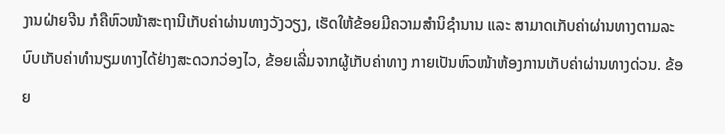ງານຝ່າຍຈີນ ກໍຄືຫົວໜ້າສະຖານີເກັບຄ່າຜ່ານທາງວັງວຽງ, ເຮັດໃຫ້ຂ້ອຍມີຄວາມສໍານິຊໍານານ ແລະ ສາມາດເກັບຄ່າຜ່ານທາງຕາມລະບົບເກັບຄ່າທໍານຽມທາງໄດ້ຢ່າງສະດວກວ່ອງໄວ, ຂ້ອຍເລີ່ມຈາກຜູ້ເກັບຄ່າທາງ ກາຍເປັນຫົວໜ້າຫ້ອງການເກັບຄ່າຜ່ານທາງດ່ວນ. ຂ້ອຍ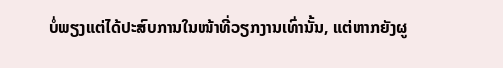ບໍ່ພຽງແຕ່ໄດ້ປະສົບການໃນໜ້າທີ່ວຽກງານເທົ່ານັ້ນ, ແຕ່ຫາກຍັງຜູ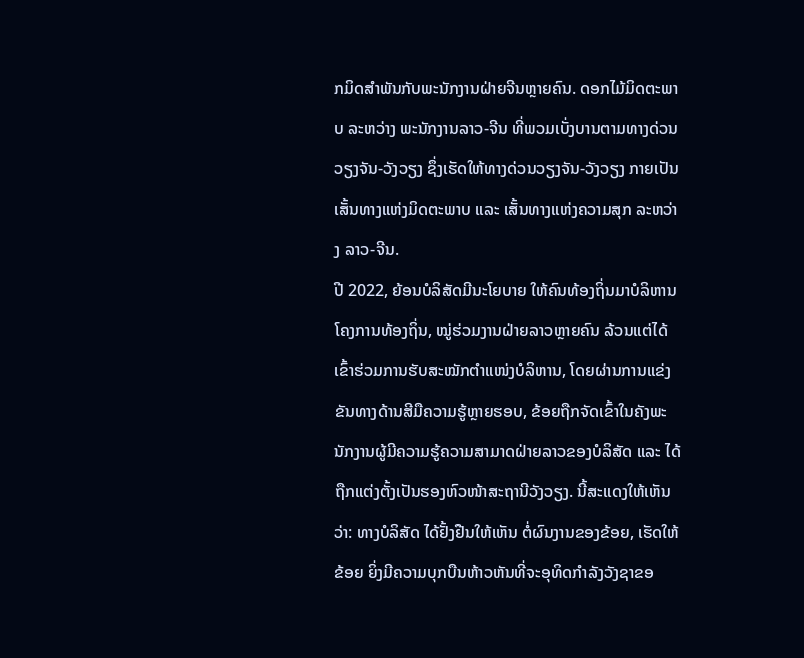ກມິດສຳພັນກັບພະນັກງານຝ່າຍຈີນຫຼາຍຄົນ. ດອກໄມ້ມິດຕະພາບ ລະຫວ່າງ ພະນັກງານລາວ-ຈີນ ທີ່ພວມເບັ່ງບານຕາມທາງດ່ວນວຽງຈັນ-ວັງວຽງ ຊຶ່ງເຮັດໃຫ້ທາງດ່ວນວຽງຈັນ-ວັງວຽງ ກາຍເປັນເສັ້ນທາງແຫ່ງມິດຕະພາບ ແລະ ເສັ້ນທາງແຫ່ງຄວາມສຸກ ລະຫວ່າງ ລາວ-ຈີນ.
ປີ 2022, ຍ້ອນບໍລິສັດມີນະໂຍບາຍ ໃຫ້ຄົນທ້ອງຖິ່ນມາບໍລິຫານໂຄງການທ້ອງຖິ່ນ, ໝູ່ຮ່ວມງານຝ່າຍລາວຫຼາຍຄົນ ລ້ວນແຕ່ໄດ້ເຂົ້າຮ່ວມການຮັບສະໝັກຕໍາແໜ່ງບໍລິຫານ, ໂດຍຜ່ານການແຂ່ງຂັນທາງດ້ານສີມືຄວາມຮູ້ຫຼາຍຮອບ, ຂ້ອຍຖືກຈັດເຂົ້າໃນຄັງພະນັກງານຜູ້ມີຄວາມຮູ້ຄວາມສາມາດຝ່າຍລາວຂອງບໍລິສັດ ແລະ ໄດ້ຖືກແຕ່ງຕັ້ງເປັນຮອງຫົວໜ້າສະຖານີວັງວຽງ. ນີ້ສະແດງໃຫ້ເຫັນວ່າ: ທາງບໍລິສັດ ໄດ້ຢັ້ງຢືນໃຫ້ເຫັນ ຕໍ່ຜົນງານຂອງຂ້ອຍ, ເຮັດໃຫ້ ຂ້ອຍ ຍິ່ງມີຄວາມບຸກບືນຫ້າວຫັນທີ່ຈະອຸທິດກຳລັງວັງຊາຂອ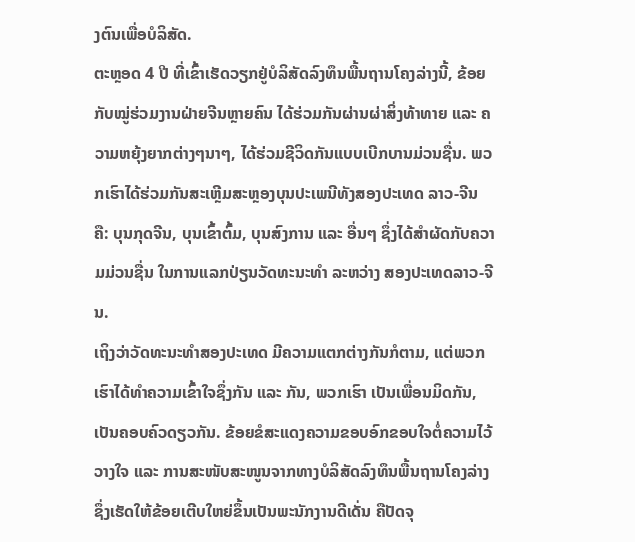ງຕົນເພື່ອບໍລິສັດ.
ຕະຫຼອດ 4 ປີ ທີ່ເຂົ້າເຮັດວຽກຢູ່ບໍລິສັດລົງທຶນພື້ນຖານໂຄງລ່າງນີ້, ຂ້ອຍ ກັບໝູ່ຮ່ວມງານຝ່າຍຈີນຫຼາຍຄົນ ໄດ້ຮ່ວມກັນຜ່ານຜ່າສິ່ງທ້າທາຍ ແລະ ຄວາມຫຍຸ້ງຍາກຕ່າງໆນາໆ, ໄດ້ຮ່ວມຊີວິດກັນແບບເບີກບານມ່ວນຊື່ນ. ພວກເຮົາໄດ້ຮ່ວມກັນສະເຫຼີມສະຫຼອງບຸນປະເພນີທັງສອງປະເທດ ລາວ-ຈີນ ຄື: ບຸນກຸດຈີນ, ບຸນເຂົ້າຕົ້ມ, ບຸນສົງການ ແລະ ອື່ນໆ ຊຶ່ງໄດ້ສຳຜັດກັບຄວາມມ່ວນຊື່ນ ໃນການແລກປ່ຽນວັດທະນະທຳ ລະຫວ່າງ ສອງປະເທດລາວ-ຈີນ.
ເຖິງວ່າວັດທະນະທໍາສອງປະເທດ ມີຄວາມແຕກຕ່າງກັນກໍຕາມ, ແຕ່ພວກເຮົາໄດ້ທຳຄວາມເຂົ້າໃຈຊຶ່ງກັນ ແລະ ກັນ, ພວກເຮົາ ເປັນເພື່ອນມິດກັນ, ເປັນຄອບຄົວດຽວກັນ. ຂ້ອຍຂໍສະແດງຄວາມຂອບອົກຂອບໃຈຕໍ່ຄວາມໄວ້ວາງໃຈ ແລະ ການສະໜັບສະໜູນຈາກທາງບໍລິສັດລົງທຶນພື້ນຖານໂຄງລ່າງ ຊຶ່ງເຮັດໃຫ້ຂ້ອຍເຕີບໃຫຍ່ຂຶ້ນເປັນພະນັກງານດີເດັ່ນ ຄືປັດຈຸ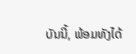ບັນນີ້, ພ້ອມທັງໄດ້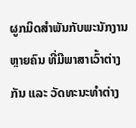ຜູກມິດສຳພັນກັບພະນັກງານຫຼາຍຄົນ ທີ່ມີພາສາເວົ້າຕ່າງກັນ ແລະ ວັດທະນະທຳຕ່າງ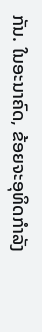ກັນ. ໃນອະນາຄົດ, ຂ້ອຍຈະອຸທິດກຳລັງ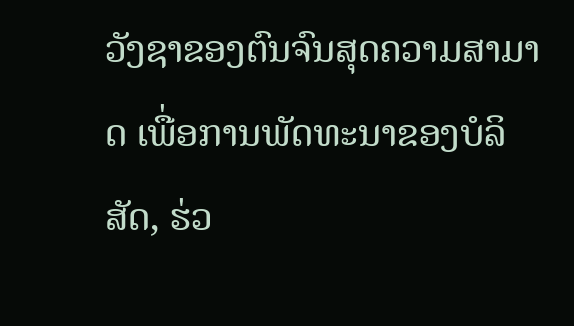ວັງຊາຂອງຕົນຈົນສຸດຄວາມສາມາດ ເພື່ອການພັດທະນາຂອງບໍລິສັດ, ຮ່ວ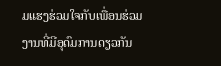ມແຮງຮ່ວມໃຈກັບເພື່ອນຮ່ວມງານທີ່ມີອຸດົມການດຽວກັນ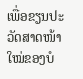ເພື່ອຂຽນປະວັດສາດໜ້າໃໝ່ຂອງບໍ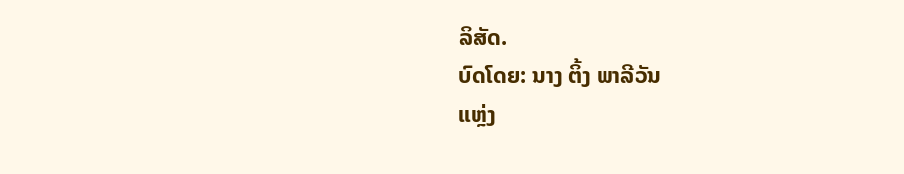ລິສັດ.
ບົດໂດຍ: ນາງ ຕິ້ງ ພາລີວັນ
ແຫຼ່ງ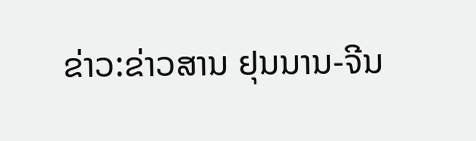ຂ່າວ:ຂ່າວສານ ຢຸນນານ-ຈີນ